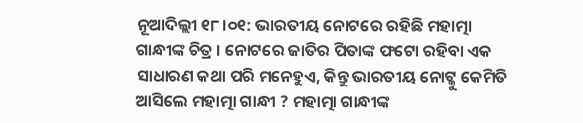ନୂଆଦିଲ୍ଲୀ ୧୮।୦୧: ଭାରତୀୟ ନୋଟରେ ରହିଛି ମହାତ୍ମା ଗାନ୍ଧୀଙ୍କ ଚିତ୍ର । ନୋଟରେ ଜାତିର ପିତାଙ୍କ ଫଟୋ ରହିବା ଏକ ସାଧାରଣ କଥା ପରି ମନେହୁଏ, କିନ୍ତୁ ଭାରତୀୟ ନୋଟ୍କୁ କେମିତି ଆସିଲେ ମହାତ୍ମା ଗାନ୍ଧୀ ? ମହାତ୍ମା ଗାନ୍ଧୀଙ୍କ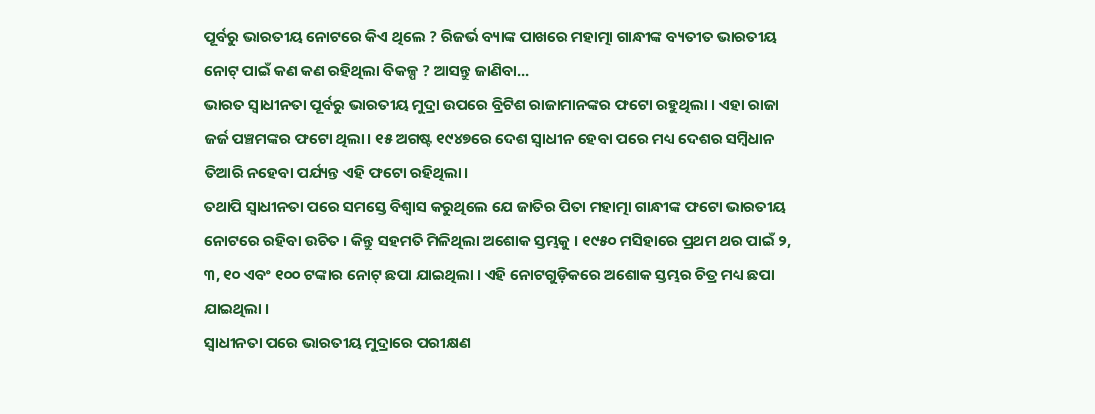ପୂର୍ବରୁ ଭାରତୀୟ ନୋଟରେ କିଏ ଥିଲେ ? ରିଜର୍ଭ ବ୍ୟାଙ୍କ ପାଖରେ ମହାତ୍ମା ଗାନ୍ଧୀଙ୍କ ବ୍ୟତୀତ ଭାରତୀୟ ନୋଟ୍ ପାଇଁ କଣ କଣ ରହିଥିଲା ବିକଳ୍ପ ? ଆସନ୍ତୁ ଜାଣିବା...
ଭାରତ ସ୍ୱାଧୀନତା ପୂର୍ବରୁ ଭାରତୀୟ ମୁଦ୍ରା ଉପରେ ବ୍ରିଟିଶ ରାଜାମାନଙ୍କର ଫଟୋ ରହୁଥିଲା । ଏହା ରାଜା ଜର୍ଜ ପଞ୍ଚମଙ୍କର ଫଟୋ ଥିଲା। ୧୫ ଅଗଷ୍ଟ ୧୯୪୭ରେ ଦେଶ ସ୍ୱାଧୀନ ହେବା ପରେ ମଧ୍ୟ ଦେଶର ସମ୍ବିଧାନ ତିଆରି ନହେବା ପର୍ଯ୍ୟନ୍ତ ଏହି ଫଟୋ ରହିଥିଲା।
ତଥାପି ସ୍ୱାଧୀନତା ପରେ ସମସ୍ତେ ବିଶ୍ୱାସ କରୁଥିଲେ ଯେ ଜାତିର ପିତା ମହାତ୍ମା ଗାନ୍ଧୀଙ୍କ ଫଟୋ ଭାରତୀୟ ନୋଟରେ ରହିବା ଉଚିତ । କିନ୍ତୁ ସହମତି ମିଳିଥିଲା ଅଶୋକ ସ୍ତମ୍ଭକୁ । ୧୯୫୦ ମସିହାରେ ପ୍ରଥମ ଥର ପାଇଁ ୨, ୩, ୧୦ ଏବଂ ୧୦୦ ଟଙ୍କାର ନୋଟ୍ ଛପା ଯାଇଥିଲା । ଏହି ନୋଟଗୁଡ଼ିକରେ ଅଶୋକ ସ୍ତମ୍ଭର ଚିତ୍ର ମଧ୍ୟ ଛପା ଯାଇଥିଲା ।
ସ୍ୱାଧୀନତା ପରେ ଭାରତୀୟ ମୁଦ୍ରାରେ ପରୀକ୍ଷଣ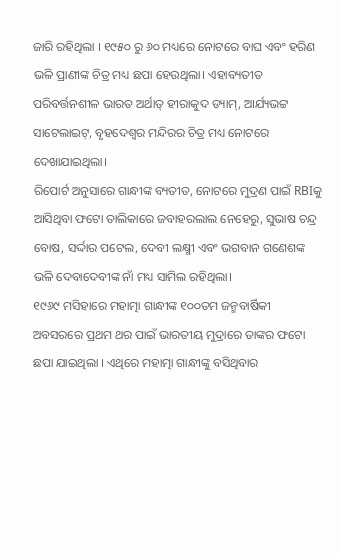ଜାରି ରହିଥିଲା । ୧୯୫୦ ରୁ ୬୦ ମଧ୍ୟରେ ନୋଟରେ ବାଘ ଏବଂ ହରିଣ ଭଳି ପ୍ରାଣୀଙ୍କ ଚିତ୍ର ମଧ୍ୟ ଛପା ହେଉଥିଲା। ଏହାବ୍ୟତୀତ ପରିବର୍ତ୍ତନଶୀଳ ଭାରତ ଅର୍ଥାତ୍ ହୀରାକୁଦ ଡ୍ୟାମ୍, ଆର୍ଯ୍ୟଭଟ୍ଟ ସାଟେଲାଇଟ୍, ବୃହଦେଶ୍ୱର ମନ୍ଦିରର ଚିତ୍ର ମଧ୍ୟ ନୋଟରେ ଦେଖାଯାଇଥିଲା।
ରିପୋର୍ଟ ଅନୁସାରେ ଗାନ୍ଧୀଙ୍କ ବ୍ୟତୀତ, ନୋଟରେ ମୁଦ୍ରଣ ପାଇଁ RBIକୁ ଆସିଥିବା ଫଟୋ ତାଲିକାରେ ଜବାହରଲାଲ ନେହେରୁ, ସୁଭାଷ ଚନ୍ଦ୍ର ବୋଷ, ସର୍ଦ୍ଦାର ପଟେଲ, ଦେବୀ ଲକ୍ଷ୍ମୀ ଏବଂ ଭଗବାନ ଗଣେଶଙ୍କ ଭଳି ଦେବାଦେବୀଙ୍କ ନାଁ ମଧ୍ୟ ସାମିଲ ରହିଥିଲା।
୧୯୬୯ ମସିହାରେ ମହାତ୍ମା ଗାନ୍ଧୀଙ୍କ ୧୦୦ତମ ଜନ୍ମବାର୍ଷିକୀ ଅବସରରେ ପ୍ରଥମ ଥର ପାଇଁ ଭାରତୀୟ ମୁଦ୍ରାରେ ତାଙ୍କର ଫଟୋ ଛପା ଯାଇଥିଲା । ଏଥିରେ ମହାତ୍ମା ଗାନ୍ଧୀଙ୍କୁ ବସିଥିବାର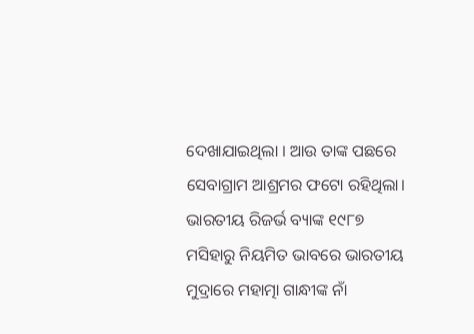ଦେଖାଯାଇଥିଲା । ଆଉ ତାଙ୍କ ପଛରେ ସେବାଗ୍ରାମ ଆଶ୍ରମର ଫଟୋ ରହିଥିଲା। ଭାରତୀୟ ରିଜର୍ଭ ବ୍ୟାଙ୍କ ୧୯୮୭ ମସିହାରୁ ନିୟମିତ ଭାବରେ ଭାରତୀୟ ମୁଦ୍ରାରେ ମହାତ୍ମା ଗାନ୍ଧୀଙ୍କ ନାଁ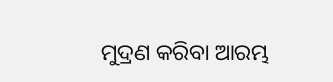ମୁଦ୍ରଣ କରିବା ଆରମ୍ଭ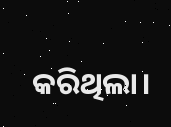କରିଥିଲା।